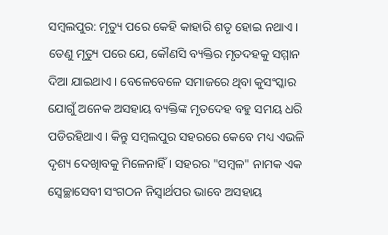ସମ୍ବଲପୁର: ମୃତ୍ୟୁ ପରେ କେହି କାହାରି ଶତୃ ହୋଇ ନଥାଏ । ତେଣୁ ମୃତ୍ୟୁ ପରେ ଯେ, କୌଣସି ବ୍ୟକ୍ତିର ମୃତଦହକୁ ସମ୍ମାନ ଦିଆ ଯାଇଥାଏ । ବେଳେବେଳେ ସମାଜରେ ଥିବା କୁସଂସ୍କାର ଯୋଗୁଁ ଅନେକ ଅସହାୟ ବ୍ୟକ୍ତିଙ୍କ ମୃତଦେହ ବହୁ ସମୟ ଧରି ପଡିରହିଥାଏ । କିନ୍ତୁ ସମ୍ବଲପୁର ସହରରେ କେବେ ମଧ୍ୟ ଏଭଳି ଦୃଶ୍ୟ ଦେଖିାବକୁ ମିଳେନାହିଁ । ସହରର "ସମ୍ବଳ" ନାମକ ଏକ ସ୍ବେଚ୍ଛାସେବୀ ସଂଗଠନ ନିସ୍ଵାର୍ଥପର ଭାବେ ଅସହାୟ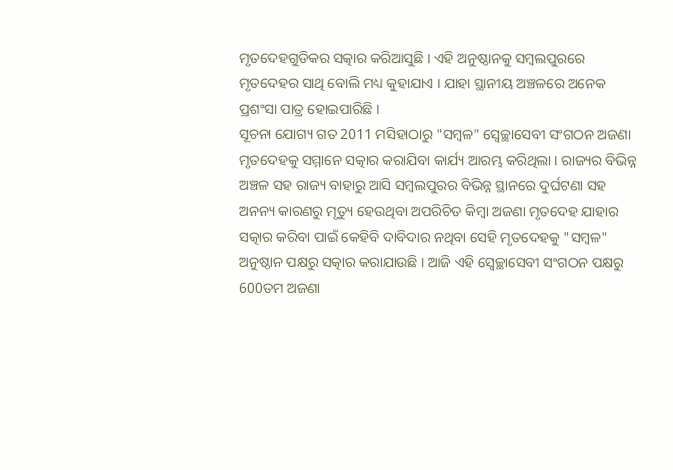ମୃତଦେହଗୁଡିକର ସତ୍କାର କରିଆସୁଛି । ଏହି ଅନୁଷ୍ଠାନକୁ ସମ୍ବଲପୁରରେ ମୃତଦେହର ସାଥି ବୋଲି ମଧ୍ୟ କୁହାଯାଏ । ଯାହା ସ୍ଥାନୀୟ ଅଞ୍ଚଳରେ ଅନେକ ପ୍ରଶଂସା ପାତ୍ର ହୋଇପାରିଛି ।
ସୂଚନା ଯୋଗ୍ୟ ଗତ 2011 ମସିହାଠାରୁ "ସମ୍ବଳ" ସ୍ବେଚ୍ଛାସେବୀ ସଂଗଠନ ଅଜଣା ମୃତଦେହକୁ ସମ୍ମାନେ ସତ୍କାର କରାଯିବା କାର୍ଯ୍ୟ ଆରମ୍ଭ କରିଥିଲା । ରାଜ୍ୟର ବିଭିନ୍ନ ଅଞ୍ଚଳ ସହ ରାଜ୍ୟ ବାହାରୁ ଆସି ସମ୍ବଲପୁରର ବିଭିନ୍ନ ସ୍ଥାନରେ ଦୁର୍ଘଟଣା ସହ ଅନନ୍ୟ କାରଣରୁ ମୃତ୍ୟୁ ହେଉଥିବା ଅପରିଚିତ କିମ୍ବା ଅଜଣା ମୃତଦେହ ଯାହାର ସତ୍କାର କରିବା ପାଇଁ କେହିବି ଦାବିଦାର ନଥିବା ସେହି ମୃତଦେହକୁ "ସମ୍ବଳ" ଅନୁଷ୍ଠାନ ପକ୍ଷରୁ ସତ୍କାର କରାଯାଉଛି । ଆଜି ଏହି ସ୍ବେଚ୍ଛାସେବୀ ସଂଗଠନ ପକ୍ଷରୁ 600ତମ ଅଜଣା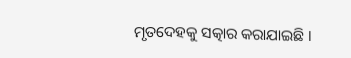ମୃତଦେହକୁ ସତ୍କାର କରାଯାଇଛି ।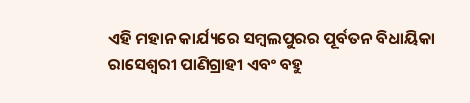ଏହି ମହାନ କାର୍ଯ୍ୟରେ ସମ୍ବଲପୁରର ପୂର୍ବତନ ବିଧାୟିକା ରାସେଶ୍ୱରୀ ପାଣିଗ୍ରାହୀ ଏବଂ ବହୁ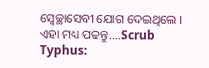ସ୍ବେଚ୍ଛାସେବୀ ଯୋଗ ଦେଇଥିଲେ ।
ଏହା ମଧ୍ୟ ପଢନ୍ତୁ....Scrub Typhus: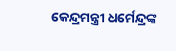କେନ୍ଦ୍ରମନ୍ତ୍ରୀ ଧର୍ମେନ୍ଦ୍ରଙ୍କ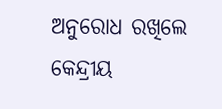ଅନୁରୋଧ ରଖିଲେ କେନ୍ଦ୍ରୀୟ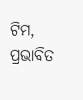ଟିମ, ପ୍ରଭାବିତ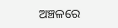ଅଞ୍ଚଳରେ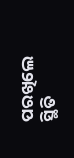ପରଖିଲେ ସ୍ଥିତି